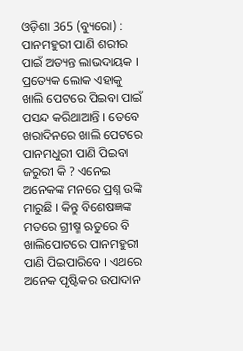ଓଡ଼ିଶା 365 (ବ୍ୟୁରୋ) : ପାନମହୁରୀ ପାଣି ଶରୀର ପାଇଁ ଅତ୍ୟନ୍ତ ଲାଭଦାୟକ । ପ୍ରତ୍ୟେକ ଲୋକ ଏହାକୁ ଖାଲି ପେଟରେ ପିଇବା ପାଇଁ ପସନ୍ଦ କରିଥାଆନ୍ତି । ତେବେ ଖରାଦିନରେ ଖାଲି ପେଟରେ ପାନମଧୁରୀ ପାଣି ପିଇବା ଜରୁରୀ କି ? ଏନେଇ ଅନେକଙ୍କ ମନରେ ପ୍ରଶ୍ନ ଉଙ୍କି ମାରୁଛି । କିନ୍ତୁ ବିଶେଷଜ୍ଞଙ୍କ ମତରେ ଗ୍ରୀଷ୍ମ ଋତୁରେ ବି ଖାଲିପୋଟରେ ପାନମହୁରୀ ପାଣି ପିଇପାରିବେ । ଏଥରେ ଅନେକ ପୃଷ୍ଟିକର ଉପାଦାନ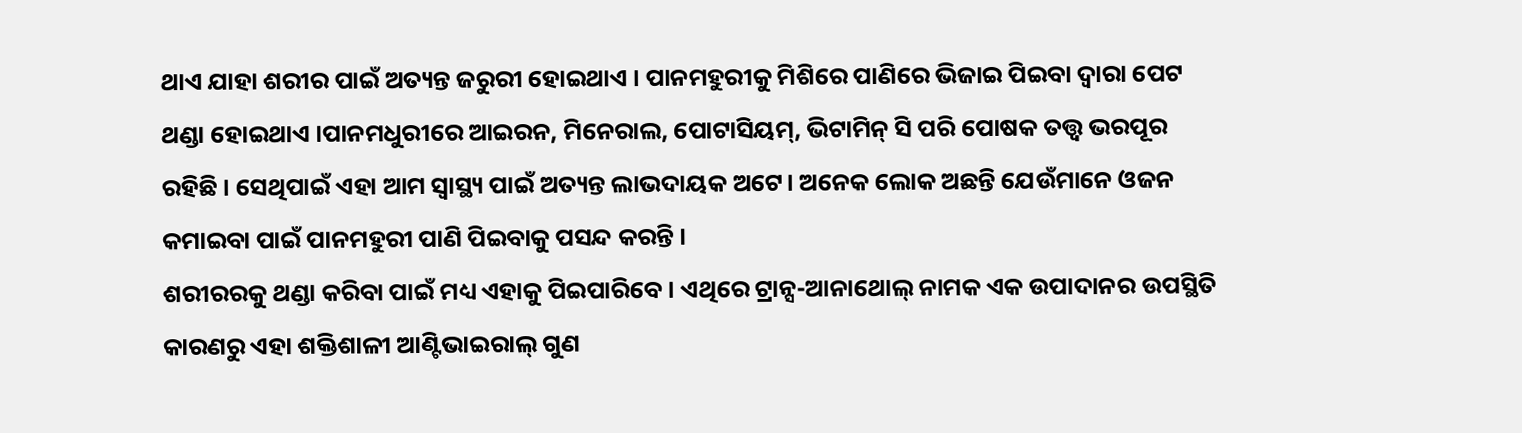ଥାଏ ଯାହା ଶରୀର ପାଇଁ ଅତ୍ୟନ୍ତ ଜରୁରୀ ହୋଇଥାଏ । ପାନମହୁରୀକୁ ମିଶିରେ ପାଣିରେ ଭିଜାଇ ପିଇବା ଦ୍ବାରା ପେଟ ଥଣ୍ଡା ହୋଇଥାଏ ।ପାନମଧୁରୀରେ ଆଇରନ, ମିନେରାଲ, ପୋଟାସିୟମ୍, ଭିଟାମିନ୍ ସି ପରି ପୋଷକ ତତ୍ତ୍ୱ ଭରପୂର ରହିଛି । ସେଥିପାଇଁ ଏହା ଆମ ସ୍ୱାସ୍ଥ୍ୟ ପାଇଁ ଅତ୍ୟନ୍ତ ଲାଭଦାୟକ ଅଟେ। ଅନେକ ଲୋକ ଅଛନ୍ତି ଯେଉଁମାନେ ଓଜନ କମାଇବା ପାଇଁ ପାନମହୁରୀ ପାଣି ପିଇବାକୁ ପସନ୍ଦ କରନ୍ତି ।
ଶରୀରରକୁ ଥଣ୍ଡା କରିବା ପାଇଁ ମଧ୍ୟ ଏହାକୁ ପିଇପାରିବେ । ଏଥିରେ ଟ୍ରାନ୍ସ-ଆନାଥୋଲ୍ ନାମକ ଏକ ଉପାଦାନର ଉପସ୍ଥିତି କାରଣରୁ ଏହା ଶକ୍ତିଶାଳୀ ଆଣ୍ଟିଭାଇରାଲ୍ ଗୁଣ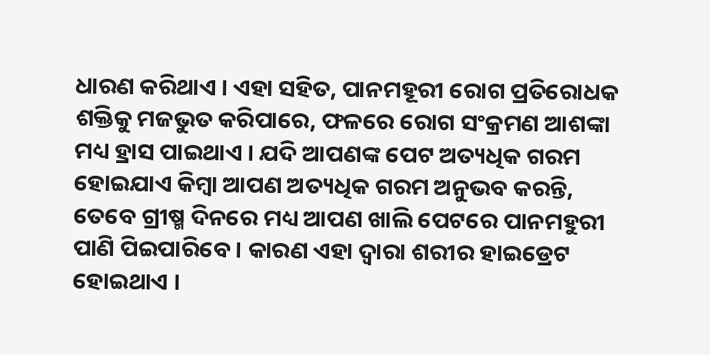ଧାରଣ କରିଥାଏ । ଏହା ସହିତ, ପାନମହୂରୀ ରୋଗ ପ୍ରତିରୋଧକ ଶକ୍ତିକୁ ମଜଭୁତ କରିପାରେ, ଫଳରେ ରୋଗ ସଂକ୍ରମଣ ଆଶଙ୍କା ମଧ୍ୟ ହ୍ରାସ ପାଇଥାଏ । ଯଦି ଆପଣଙ୍କ ପେଟ ଅତ୍ୟଧିକ ଗରମ ହୋଇଯାଏ କିମ୍ବା ଆପଣ ଅତ୍ୟଧିକ ଗରମ ଅନୁଭବ କରନ୍ତି, ତେବେ ଗ୍ରୀଷ୍ମ ଦିନରେ ମଧ୍ୟ ଆପଣ ଖାଲି ପେଟରେ ପାନମହୁରୀ ପାଣି ପିଇପାରିବେ । କାରଣ ଏହା ଦ୍ବାରା ଶରୀର ହାଇଡ୍ରେଟ ହୋଇଥାଏ ।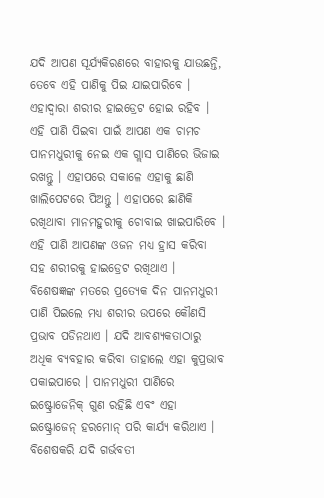ଯଦି ଆପଣ ସୂର୍ଯ୍ୟକିରଣରେ ବାହାରକୁ ଯାଉଛନ୍ତି, ତେବେ ଏହି ପାଣିକୁ ପିଇ ଯାଇପାରିବେ । ଏହାଦ୍ବାରା ଶରୀର ହାଇଡ୍ରେଟ ହୋଇ ରହିବ । ଏହି ପାଣି ପିଇବା ପାଇଁ ଆପଣ ଏକ ଚାମଚ ପାନମଧୁରୀକୁ ନେଇ ଏକ ଗ୍ଲାସ ପାଣିରେ ଭିଜାଇ ରଖନ୍ତୁ । ଏହାପରେ ସକାଳେ ଏହାକୁ ଛାଣି ଖାଲିପେଟରେ ପିଅନ୍ତୁ । ଏହାପରେ ଛାଣିକି ରଖିଥାବା ମାନମହୁରୀକୁ ଚୋବାଇ ଖାଇପାରିବେ । ଏହି ପାଣି ଆପଣଙ୍କ ଓଜନ ମଧ୍ୟ ହ୍ରାସ କରିବା ସହ ଶରୀରକୁ ହାଇଡ୍ରେଟ ରଖିଥାଏ ।
ବିଶେଷଜ୍ଞଙ୍କ ମତରେ ପ୍ରତ୍ୟେକ ଦିନ ପାନମଧୁରୀ ପାଣି ପିଇଲେ ମଧ୍ୟ ଶରୀର ଉପରେ କୌଣସି ପ୍ରଭାବ ପଡିନଥାଏ । ଯଦି ଆବଶ୍ୟକତାଠାରୁ ଅଧିକ ବ୍ୟବହାର କରିବା ତାହାଲେ ଏହା କୁପ୍ରଭାବ ପକାଇପାରେ । ପାନମଧୁରୀ ପାଣିରେ ଇଷ୍ଟ୍ରୋଜେନିକ୍ ଗୁଣ ରହିଛି ଏବଂ ଏହା ଇଷ୍ଟ୍ରୋଜେନ୍ ହରମୋନ୍ ପରି କାର୍ଯ୍ୟ କରିଥାଏ । ବିଶେଷକରି ଯଦି ଗର୍ଭବତୀ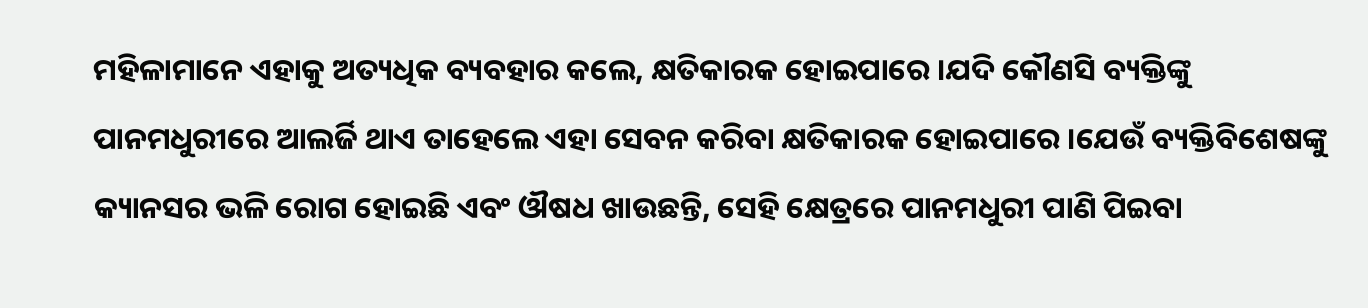ମହିଳାମାନେ ଏହାକୁ ଅତ୍ୟଧିକ ବ୍ୟବହାର କଲେ, କ୍ଷତିକାରକ ହୋଇପାରେ ।ଯଦି କୌଣସି ବ୍ୟକ୍ତିଙ୍କୁ ପାନମଧୁରୀରେ ଆଲର୍ଜି ଥାଏ ତାହେଲେ ଏହା ସେବନ କରିବା କ୍ଷତିକାରକ ହୋଇପାରେ ।ଯେଉଁ ବ୍ୟକ୍ତିବିଶେଷଙ୍କୁ କ୍ୟାନସର ଭଳି ରୋଗ ହୋଇଛି ଏବଂ ଔଷଧ ଖାଉଛନ୍ତି, ସେହି କ୍ଷେତ୍ରରେ ପାନମଧୁରୀ ପାଣି ପିଇବା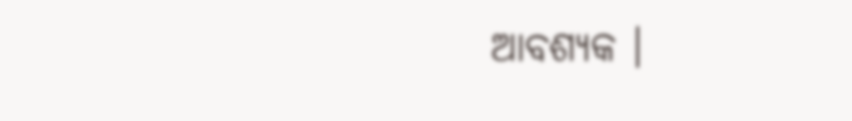ଆବଶ୍ୟକ ।